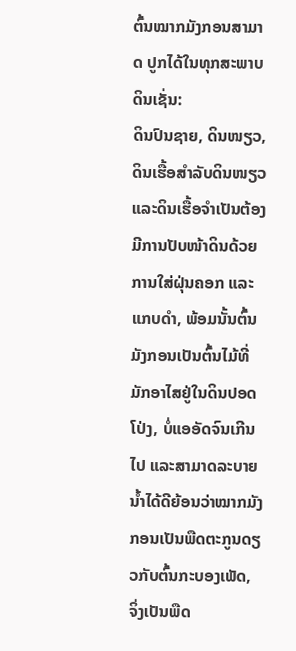ຕົ້ນໝາກມັງກອນສາມາດ ປູກໄດ້ໃນທຸກສະພາບດິນເຊັ່ນ:
ດິນປົນຊາຍ, ດິນໜຽວ, ດິນເຮື້ອສຳລັບດິນໜຽວ ແລະດິນເຮື້ອຈຳເປັນຕ້ອງມີການປັບໜ້າດິນດ້ວຍການໃສ່ຝຸ່ນຄອກ ແລະແກບດຳ, ພ້ອມນັ້ນຕົ້ນມັງກອນເປັນຕົ້ນໄມ້ທີ່ມັກອາໄສຢູ່ໃນດິນປອດໂປ່ງ, ບໍ່ແອອັດຈົນເກີນໄປ ແລະສາມາດລະບາຍນ້ຳໄດ້ດີຍ້ອນວ່າໝາກມັງກອນເປັນພືດຕະກູນດຽວກັບຕົ້ນກະບອງເພັດ, ຈິ່ງເປັນພືດ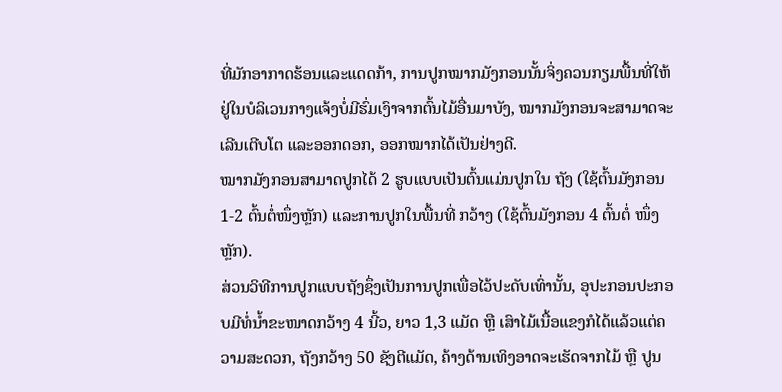ທີ່ມັກອາກາດຮ້ອນແລະແດດກ້າ, ການປູກໝາກມັງກອນນັ້ນຈິ່ງຄວນກຽມພື້ນທີ່ໃຫ້ຢູ່ໃນບໍລິເວນກາງແຈ້ງບໍ່ມີຮົ່ມເງົາຈາກຕົ້ນໄມ້ອື່ນມາບັງ, ໝາກມັງກອນຈະສາມາດຈະເລີນເຕີບໂຕ ແລະອອກດອກ, ອອກໝາກໄດ້ເປັນຢ່າງດີ.
ໝາກມັງກອນສາມາດປູກໄດ້ 2 ຮູບແບບເປັນຕົ້ນແມ່ນປູກໃນ ຖັງ (ໃຊ້ຕົ້ນມັງກອນ 1-2 ຕົ້ນຕໍ່ໜຶ່ງຫຼັກ) ແລະການປູກໃນພື້ນທີ່ ກວ້າງ (ໃຊ້ຕົ້ນມັງກອນ 4 ຕົ້ນຕໍ່ ໜຶ່ງຫຼັກ).
ສ່ວນວິທີການປູກແບບຖັງຊຶ່ງເປັນການປູກເພື່ອໄວ້ປະດັບເທົ່ານັ້ນ, ອຸປະກອນປະກອບມີທໍ່ນ້ຳຂະໜາດກວ້າງ 4 ນີ້ວ, ຍາວ 1,3 ແມັດ ຫຼື ເສົາໄມ້ເນື້ອແຂງກໍໄດ້ແລ້ວແຕ່ຄວາມສະດວກ, ຖັງກວ້າງ 50 ຊັງຕີແມັດ, ຄ້າງດ້ານເທິງອາດຈະເຮັດຈາກໄມ້ ຫຼື ປູນ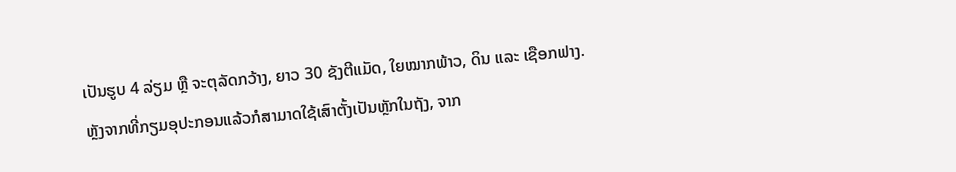ເປັນຮູບ 4 ລ່ຽມ ຫຼື ຈະຕຸລັດກວ້າງ, ຍາວ 30 ຊັງຕີແມັດ, ໃຍໝາກພ້າວ, ດິນ ແລະ ເຊືອກຟາງ.
ຫຼັງຈາກທີ່ກຽມອຸປະກອນແລ້ວກໍສາມາດໃຊ້ເສົາຕັ້ງເປັນຫຼັກໃນຖັງ, ຈາກ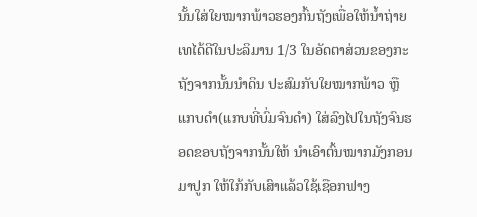ນັ້ນໃສ່ໃຍໝາກພ້າວຮອງກົ້ນຖັງເພື່ອໃຫ້ນ້ຳຖ່າຍເທໄດ້ດີໃນປະລິມານ 1/3 ໃນອັດຕາສ່ວນຂອງກະຖັງຈາກນັ້ນນຳດິນ ປະສົມກັບໃຍໝາກພ້າວ ຫຼື ແກບດຳ(ແກບທີ່ບົ່ມຈົນດຳ) ໃສ່ລົງໄປໃນຖັງຈົນຮອດຂອບຖັງຈາກນັ້ນໃຫ້ ນຳເອົາຕົ້ນໝາກມັງກອນມາປູກ ໃຫ້ໃກ້ກັບເສົາແລ້ວໃຊ້ເຊືອກຟາງ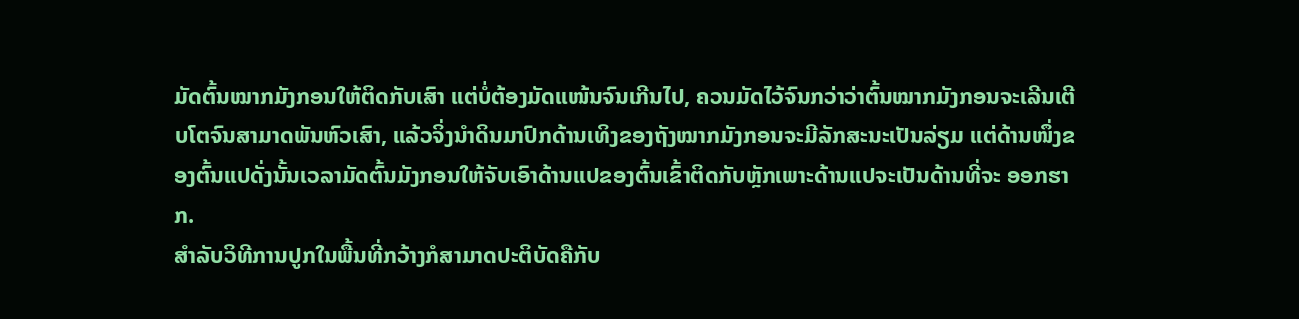ມັດຕົ້ນໝາກມັງກອນໃຫ້ຕິດກັບເສົາ ແຕ່ບໍ່ຕ້ອງມັດແໜ້ນຈົນເກີນໄປ, ຄວນມັດໄວ້ຈົນກວ່າວ່າຕົ້ນໝາກມັງກອນຈະເລີນເຕີບໂຕຈົນສາມາດພັນຫົວເສົາ, ແລ້ວຈິ່ງນຳດິນມາປົກດ້ານເທິງຂອງຖັງໝາກມັງກອນຈະມີລັກສະນະເປັນລ່ຽມ ແຕ່ດ້ານໜຶ່ງຂອງຕົ້ນແປດັ່ງນັ້ນເວລາມັດຕົ້ນມັງກອນໃຫ້ຈັບເອົາດ້ານແປຂອງຕົ້ນເຂົ້າຕິດກັບຫຼັກເພາະດ້ານແປຈະເປັນດ້ານທີ່ຈະ ອອກຮາກ.
ສຳລັບວິທີການປູກໃນພື້ນທີ່ກວ້າງກໍສາມາດປະຕິບັດຄືກັບ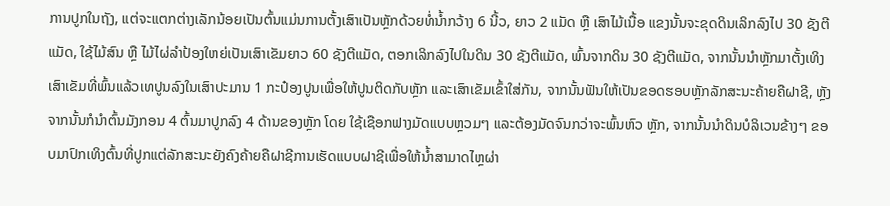ການປູກໃນຖັງ, ແຕ່ຈະແຕກຕ່າງເລັກນ້ອຍເປັນຕົ້ນແມ່ນການຕັ້ງເສົາເປັນຫຼັກດ້ວຍທໍ່ນ້ຳກວ້າງ 6 ນີ້ວ, ຍາວ 2 ແມັດ ຫຼື ເສົາໄມ້ເນື້ອ ແຂງນັ້ນຈະຂຸດດິນເລິກລົງໄປ 30 ຊັງຕີແມັດ, ໃຊ້ໄມ້ສົນ ຫຼື ໄມ້ໄຜ່ລຳປ້ອງໃຫຍ່ເປັນເສົາເຂັມຍາວ 60 ຊັງຕີແມັດ, ຕອກເລິກລົງໄປໃນດິນ 30 ຊັງຕີແມັດ, ພົ້ນຈາກດິນ 30 ຊັງຕີແມັດ, ຈາກນັ້ນນຳຫຼັກມາຕັ້ງເທິງເສົາເຂັມທີ່ພົ້ນແລ້ວເທປູນລົງໃນເສົາປະມານ 1 ກະປ໋ອງປູນເພື່ອໃຫ້ປູນຕິດກັບຫຼັກ ແລະເສົາເຂັມເຂົ້າໃສ່ກັນ, ຈາກນັ້ນຟັນໃຫ້ເປັນຂອດຮອບຫຼັກລັກສະນະຄ້າຍຄືຝາຊີ, ຫຼັງຈາກນັ້ນກໍນຳຕົ້ນມັງກອນ 4 ຕົ້ນມາປູກລົງ 4 ດ້ານຂອງຫຼັກ ໂດຍ ໃຊ້ເຊືອກຟາງມັດແບບຫຼວມໆ ແລະຕ້ອງມັດຈົນກວ່າຈະພົ້ນຫົວ ຫຼັກ, ຈາກນັ້ນນຳດິນບໍລິເວນຂ້າງໆ ຂອບມາປົກເທິງຕົ້ນທີ່ປູກແຕ່ລັກສະນະຍັງຄົງຄ້າຍຄືຝາຊີການເຮັດແບບຝາຊີເພື່ອໃຫ້ນ້ຳສາມາດໄຫຼຜ່າ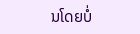ນໂດຍບໍ່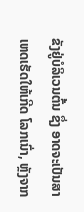ຂັງຢູ່ບໍລິເວນຕົ້ນ ຊຶ່ງ ອາດຈະເປັນສາເຫດເຮັດໃຫ້ເກີດ ໂລກເນົ່າ, ຫຼັງຈາກ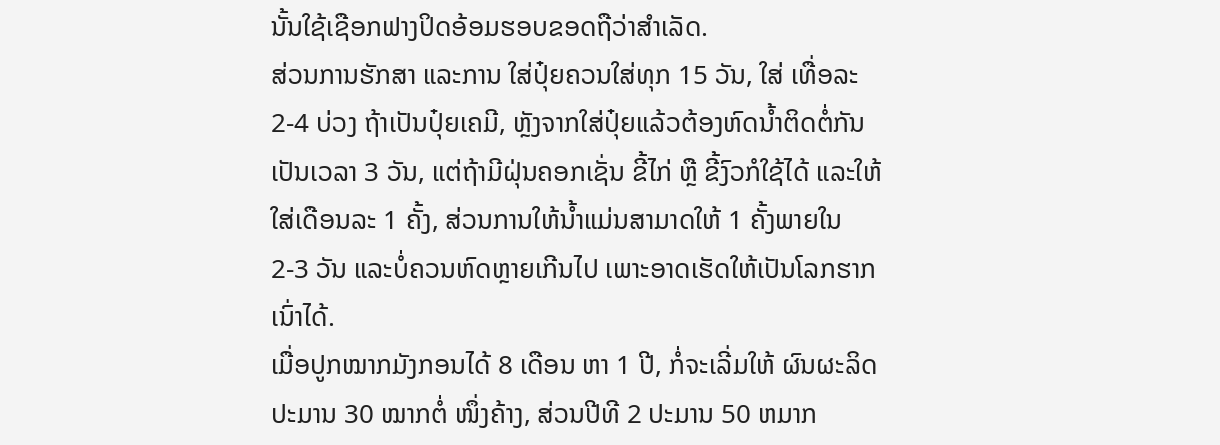ນັ້ນໃຊ້ເຊືອກຟາງປິດອ້ອມຮອບຂອດຖືວ່າສຳເລັດ.
ສ່ວນການຮັກສາ ແລະການ ໃສ່ປຸ໋ຍຄວນໃສ່ທຸກ 15 ວັນ, ໃສ່ ເທື່ອລະ 2-4 ບ່ວງ ຖ້າເປັນປຸ໋ຍເຄມີ, ຫຼັງຈາກໃສ່ປຸ໋ຍແລ້ວຕ້ອງຫົດນ້ຳຕິດຕໍ່ກັນເປັນເວລາ 3 ວັນ, ແຕ່ຖ້າມີຝຸ່ນຄອກເຊັ່ນ ຂີ້ໄກ່ ຫຼື ຂີ້ງົວກໍໃຊ້ໄດ້ ແລະໃຫ້ໃສ່ເດືອນລະ 1 ຄັ້ງ, ສ່ວນການໃຫ້ນ້ຳແມ່ນສາມາດໃຫ້ 1 ຄັ້ງພາຍໃນ 2-3 ວັນ ແລະບໍ່ຄວນຫົດຫຼາຍເກີນໄປ ເພາະອາດເຮັດໃຫ້ເປັນໂລກຮາກ ເນົ່າໄດ້.
ເມື່ອປູກໝາກມັງກອນໄດ້ 8 ເດືອນ ຫາ 1 ປີ, ກໍ່ຈະເລີ່ມໃຫ້ ຜົນຜະລິດປະມານ 30 ໝາກຕໍ່ ໜຶ່ງຄ້າງ, ສ່ວນປີທີ 2 ປະມານ 50 ຫມາກ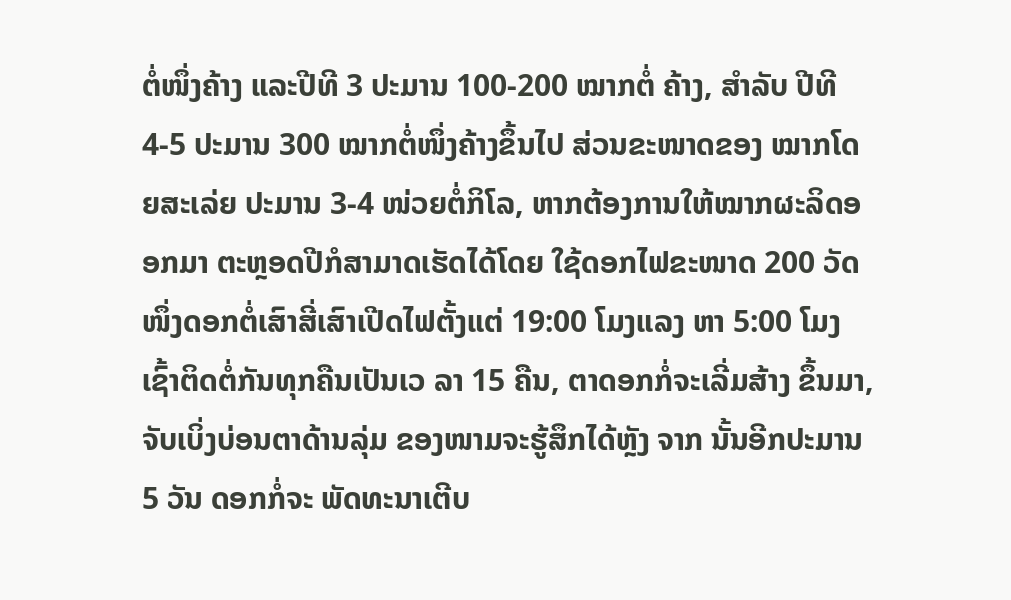ຕໍ່ໜຶ່ງຄ້າງ ແລະປີທີ 3 ປະມານ 100-200 ໝາກຕໍ່ ຄ້າງ, ສຳລັບ ປີທີ 4-5 ປະມານ 300 ໝາກຕໍ່ໜຶ່ງຄ້າງຂຶ້ນໄປ ສ່ວນຂະໜາດຂອງ ໝາກໂດຍສະເລ່ຍ ປະມານ 3-4 ໜ່ວຍຕໍ່ກິໂລ, ຫາກຕ້ອງການໃຫ້ໝາກຜະລິດອອກມາ ຕະຫຼອດປີກໍສາມາດເຮັດໄດ້ໂດຍ ໃຊ້ດອກໄຟຂະໜາດ 200 ວັດໜຶ່ງດອກຕໍ່ເສົາສີ່ເສົາເປີດໄຟຕັ້ງແຕ່ 19:00 ໂມງແລງ ຫາ 5:00 ໂມງເຊົ້າຕິດຕໍ່ກັນທຸກຄືນເປັນເວ ລາ 15 ຄືນ, ຕາດອກກໍ່ຈະເລີ່ມສ້າງ ຂຶ້ນມາ, ຈັບເບິ່ງບ່ອນຕາດ້ານລຸ່ມ ຂອງໜາມຈະຮູ້ສຶກໄດ້ຫຼັງ ຈາກ ນັ້ນອີກປະມານ 5 ວັນ ດອກກໍ່ຈະ ພັດທະນາເຕີບ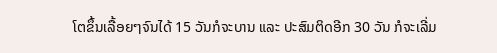ໂຕຂຶ້ນເລື້ອຍໆຈົນໄດ້ 15 ວັນກໍຈະບານ ແລະ ປະສົມຕິດອີກ 30 ວັນ ກໍຈະເລີ່ມ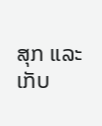ສຸກ ແລະເກັບ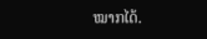ໝາກໄດ້.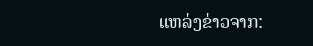ແຫລ່ງຂ່າວຈາກ: